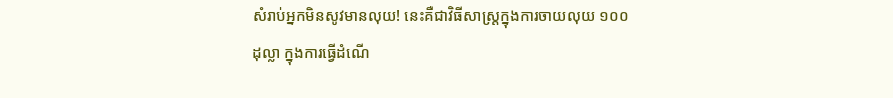សំរាប់អ្នកមិនសូវមានលុយ! នេះគឺជាវិធីសាស្ត្រក្នុងការចាយលុយ ១០០ ដុល្លា ក្នុងការធ្វើដំណើ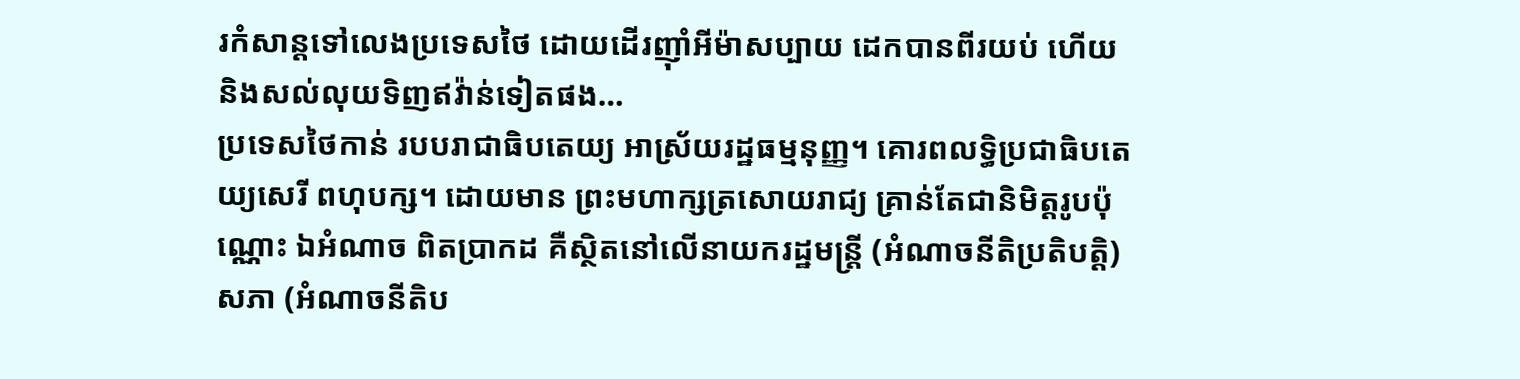រកំសាន្តទៅលេងប្រទេសថៃ ដោយដើរញុាំអីម៉ាសប្បាយ ដេកបានពីរយប់ ហើយនិងសល់លុយទិញឥវ៉ាន់ទៀតផង…
ប្រទេសថៃកាន់ របបរាជាធិបតេយ្យ អាស្រ័យរដ្ឋធម្មនុញ្ញ។ គោរពលទ្ធិប្រជាធិបតេយ្យសេរី ពហុបក្ស។ ដោយមាន ព្រះមហាក្សត្រសោយរាជ្យ គ្រាន់តែជានិមិត្តរូបប៉ុណ្ណោះ ឯអំណាច ពិតប្រាកដ គឺស្ថិតនៅលើនាយករដ្ឋមន្ត្រី (អំណាចនីតិប្រតិបត្តិ) សភា (អំណាចនីតិប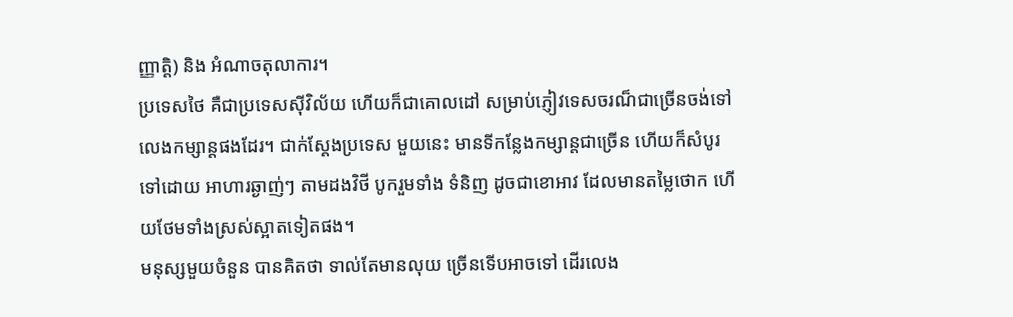ញ្ញាត្តិ) និង អំណាចតុលាការ។
ប្រទេសថៃ គឺជាប្រទេសសុីវិល័យ ហើយក៏ជាគោលដៅ សម្រាប់ភ្ញៀវទេសចរណ៏ជាច្រើនចង់ទៅលេងកម្សាន្ដផងដែរ។ ជាក់ស្ដែងប្រទេស មួយនេះ មានទីកន្លែងកម្សាន្ដជាច្រើន ហើយក៏សំបូរទៅដោយ អាហារឆ្ងាញ់ៗ តាមដងវិថី បូករួមទាំង ទំនិញ ដូចជាខោអាវ ដែលមានតម្លៃថោក ហើយថែមទាំងស្រស់ស្អាតទៀតផង។
មនុស្សមួយចំនួន បានគិតថា ទាល់តែមានលុយ ច្រើនទើបអាចទៅ ដើរលេង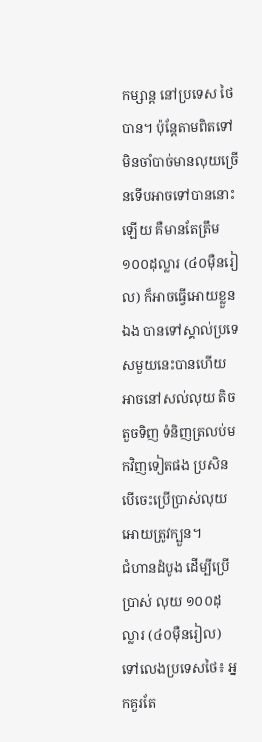កម្សាន្ដ នៅប្រទេស ថៃបាន។ ប៉ុន្ដែតាមពិតទៅ មិនចាំបាច់មានលុយច្រើនទើបអាចទៅបាននោះឡើយ គឺមានតែត្រឹម ១០០ដុល្លារ (៤០មុឺនរៀល) ក៏អាចធ្វើអោយខ្លួនឯង បានទៅស្គាល់ប្រទេសមួយនេះបានហើយអាចនៅសល់លុយ តិចតួចទិញ ទំនិញត្រលប់មកវិញទៀតផង ប្រសិនបើចេះប្រើប្រាស់លុយអោយត្រូវក្បួន។
ជំហានដំបូង ដើម្បីប្រើប្រាស់ លុយ ១០០ដុល្លារ (៤០មុឺនរៀល) ទៅលេងប្រទេសថៃ៖ អ្នកគួរតែ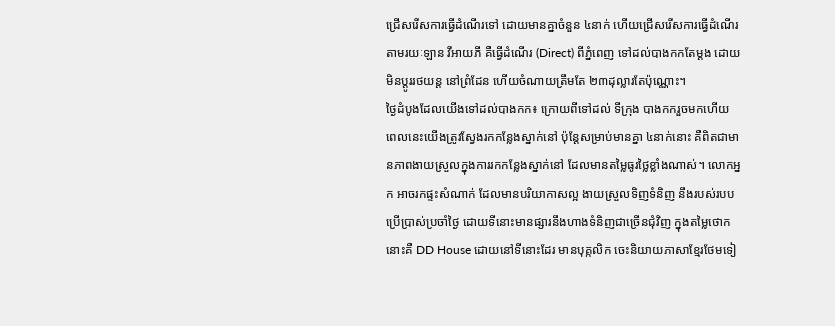ជ្រើសរើសការធ្វើដំណើរទៅ ដោយមានគ្នាចំនួន ៤នាក់ ហើយជ្រើសរើសការធ្វើដំណើរតាមរយៈឡាន វីអាយភី គឺធ្វើដំណើរ (Direct) ពីភ្នំពេញ ទៅដល់បាងកកតែម្ដង ដោយមិនប្ដូររថយន្ដ នៅព្រំដែន ហើយចំណាយត្រឹមតែ ២៣ដុល្លារតែប៉ុណ្ណោះ។
ថ្ងៃដំបូងដែលយើងទៅដល់បាងកក៖ ក្រោយពីទៅដល់ ទីក្រុង បាងកករួចមកហើយ ពេលនេះយើងត្រូវស្វែងរកកន្លែងស្នាក់នៅ ប៉ុន្ដែសម្រាប់មានគ្នា ៤នាក់នោះ គឺពិតជាមានភាពងាយស្រួលក្នុងការរកកន្លែងស្នាក់នៅ ដែលមានតម្លៃធូរថ្លៃខ្លាំងណាស់។ លោកអ្នក អាចរកផ្ទះសំណាក់ ដែលមានបរិយាកាសល្អ ងាយស្រួលទិញទំនិញ នឹងរបស់របបប្រើប្រាស់ប្រចាំថ្ងៃ ដោយទីនោះមានផ្សារនឹងហាងទំនិញជាច្រើនជុំវិញ ក្នុងតម្លៃថោកនោះគឺ DD House ដោយនៅទីនោះដែរ មានបុគ្កលិក ចេះនិយាយភាសាខ្មែរថែមទៀ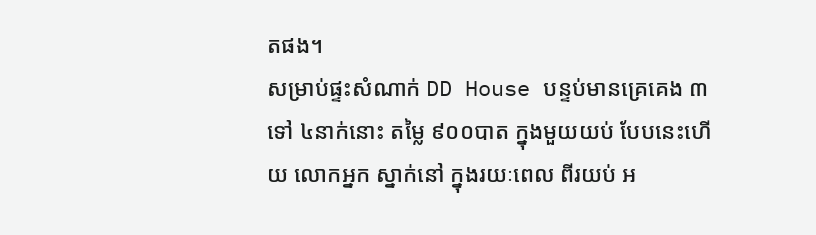តផង។
សម្រាប់ផ្ទះសំណាក់ DD House បន្ទប់មានគ្រេគេង ៣ ទៅ ៤នាក់នោះ តម្លៃ ៩០០បាត ក្នុងមួយយប់ បែបនេះហើយ លោកអ្នក ស្នាក់នៅ ក្នុងរយៈពេល ពីរយប់ អ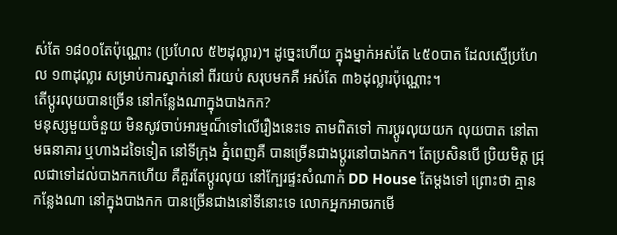ស់តែ ១៨០០តែប៉ុណ្ណោះ (ប្រហែល ៥២ដុល្លារ)។ ដូច្នេះហើយ ក្នុងម្នាក់អស់តែ ៤៥០បាត ដែលស្មើប្រហែល ១៣ដុល្លារ សម្រាប់ការស្នាក់នៅ ពីរយប់ សរុបមកគឺ អស់តែ ៣៦ដុល្លារប៉ុណ្ណោះ។
តើប្ដូរលុយបានច្រើន នៅកន្លែងណាក្នុងបាងកក?
មនុស្សមួយចំនួយ មិនសូវចាប់អារម្មណ៏ទៅលើរឿងនេះទេ តាមពិតទៅ ការប្ដូរលុយយក លុយបាត នៅតាមធនាគារ ឬហាងដទៃទៀត នៅទីក្រុង ភ្នំពេញគឺ បានច្រើនជាងប្ដូរនៅបាងកក។ តែប្រសិនបើ ប្រិយមិត្ដ ជ្រុលជាទៅដល់បាងកកហើយ គឺគួរតែប្ដូរលុយ នៅក្បែរផ្ទះសំណាក់ DD House តែម្ដងទៅ ព្រោះថា គ្មានកន្លែងណា នៅក្នុងបាងកក បានច្រើនជាងនៅទីនោះទេ លោកអ្នកអាចរកមើ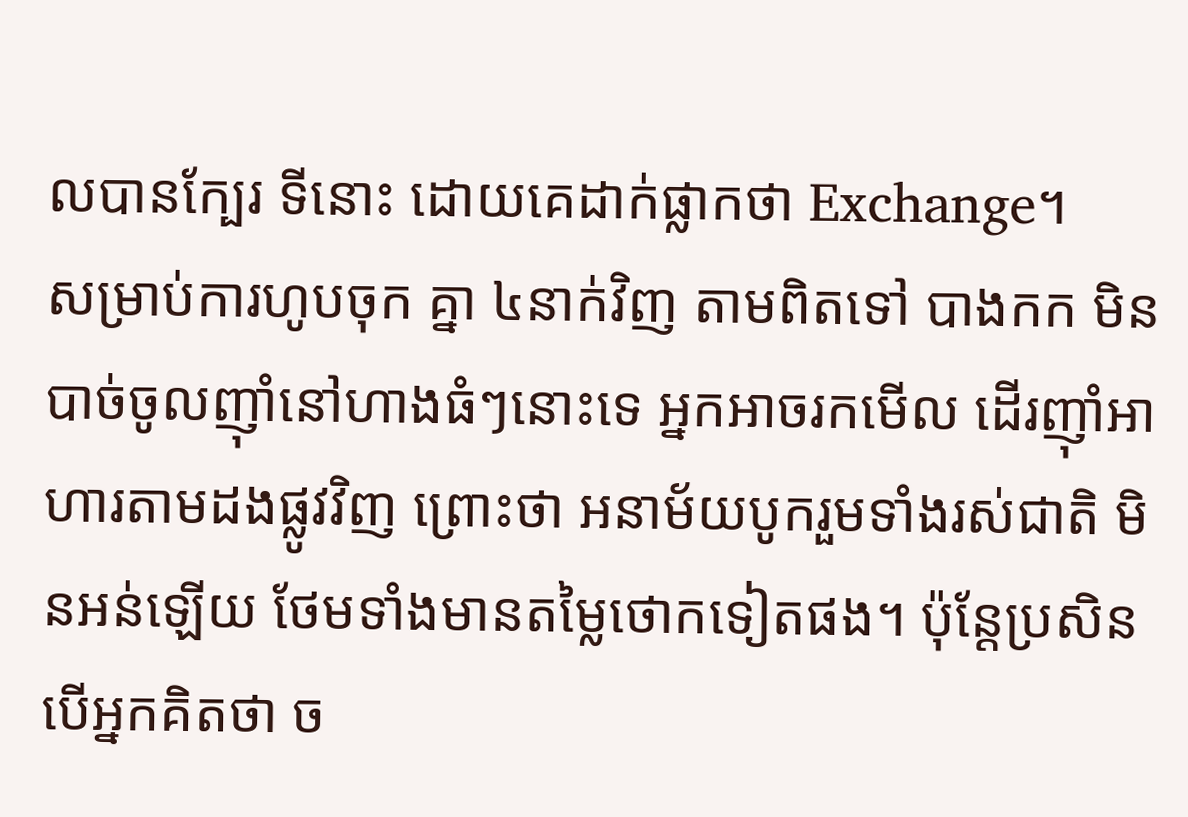លបានក្បែរ ទីនោះ ដោយគេដាក់ផ្លាកថា Exchange។
សម្រាប់ការហូបចុក គ្នា ៤នាក់វិញ តាមពិតទៅ បាងកក មិនបាច់ចូលញ៊ាំនៅហាងធំៗនោះទេ អ្នកអាចរកមើល ដើរញ៊ាំអាហារតាមដងផ្លូវវិញ ព្រោះថា អនាម័យបូករួមទាំងរស់ជាតិ មិនអន់ឡើយ ថែមទាំងមានតម្លៃថោកទៀតផង។ ប៉ុន្ដែប្រសិនបើអ្នកគិតថា ច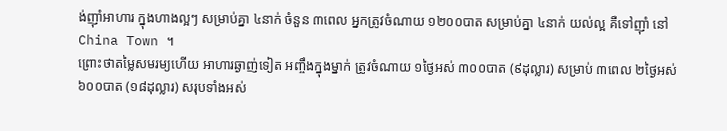ង់ញ៊ាំអាហារ ក្នុងហាងល្អៗ សម្រាប់គ្នា ៤នាក់ ចំនួន ៣ពេល អ្នកត្រូវចំណាយ ១២០០បាត សម្រាប់គ្នា ៤នាក់ យល់ល្អ គឺទៅញ៊ាំ នៅ China Town ។
ព្រោះថាតម្លៃសមរម្យហើយ អាហារឆ្ងាញ់ទៀត អញ្ចឹងក្នុងម្នាក់ ត្រូវចំណាយ ១ថ្ងៃអស់ ៣០០បាត (៩ដុល្លារ) សម្រាប់ ៣ពេល ២ថ្ងៃអស់ ៦០០បាត (១៨ដុល្លារ) សរុបទាំងអស់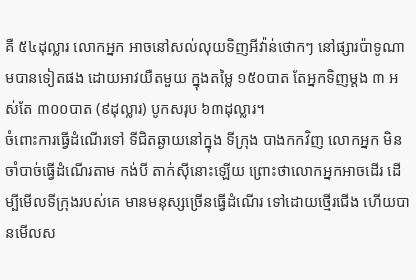គឺ ៥៤ដុល្លារ លោកអ្នក អាចនៅសល់លុយទិញអីវ៉ាន់ថោកៗ នៅផ្សារប៉ាទូណាមបានទៀតផង ដោយអាវយឺតមួយ ក្នុងតម្លៃ ១៥០បាត តែអ្នកទិញម្ដង ៣ អស់តែ ៣០០បាត (៩ដុល្លារ) បូកសរុប ៦៣ដុល្លារ។
ចំពោះការធ្វើដំណើរទៅ ទីជិតឆ្ងាយនៅក្នុង ទីក្រុង បាងកកវិញ លោកអ្នក មិនចាំបាច់ធ្វើដំណើរតាម កង់បី តាក់សុីនោះឡើយ ព្រោះថាលោកអ្នកអាចដើរ ដើម្បីមើលទីក្រុងរបស់គេ មានមនុស្សច្រើនធ្វើដំណើរ ទៅដោយថ្មើរជើង ហើយបានមើលស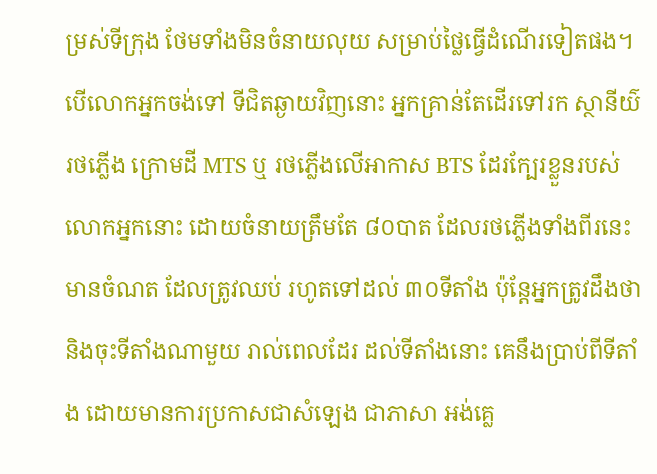ម្រស់ទីក្រុង ថែមទាំងមិនចំនាយលុយ សម្រាប់ថ្លៃធ្វើដំណើរទៀតផង។
បើលោកអ្នកចង់ទៅ ទីជិតឆ្ងាយវិញនោះ អ្នកគ្រាន់តែដើរទៅរក ស្ថានីយ៌ រថភ្លើង ក្រោមដី MTS ឬ រថភ្លើងលើអាកាស BTS ដែរក្បែរខ្លួនរបស់លោកអ្នកនោះ ដោយចំនាយត្រឹមតែ ៨០បាត ដែលរថភ្លើងទាំងពីរនេះ មានចំណត ដែលត្រូវឈប់ រហូតទៅដល់ ៣០ទីតាំង ប៉ុន្ដែអ្នកត្រូវដឹងថា និងចុះទីតាំងណាមួយ រាល់ពេលដែរ ដល់ទីតាំងនោះ គេនឹងប្រាប់ពីទីតាំង ដោយមានការប្រកាសជាសំឡេង ជាភាសា អង់គ្លេ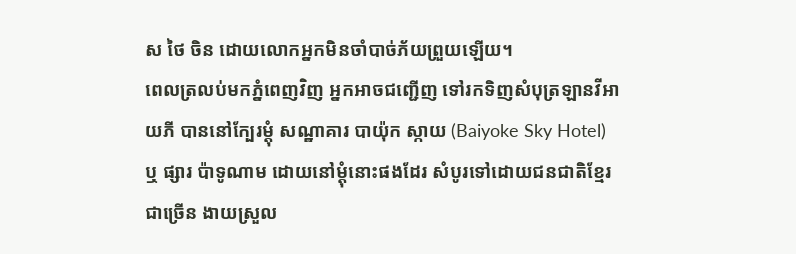ស ថៃ ចិន ដោយលោកអ្នកមិនចាំបាច់ភ័យព្រួយឡើយ។
ពេលត្រលប់មកភ្នំពេញវិញ អ្នកអាចជញ្ជើញ ទៅរកទិញសំបុត្រឡានវីអាយភី បាននៅក្បែរម្ដុំ សណ្ឋាគារ បាយ៉ុក ស្កាយ (Baiyoke Sky Hotel) ឬ ផ្សារ ប៉ាទូណាម ដោយនៅម្ដុំនោះផងដែរ សំបូរទៅដោយជនជាតិខ្មែរជាច្រើន ងាយស្រួល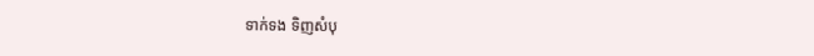ទាក់ទង ទិញសំបុ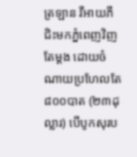ត្រឡាន វីអាយភី ជិះមកភ្នំពេញវិញតែម្ដង ដោយចំណាយប្រហែលតែ ៨០០បាត (២៣ដុល្លារ) បើបូកសុរប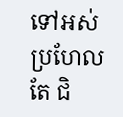ទៅអស់ប្រហែលតែ ជិ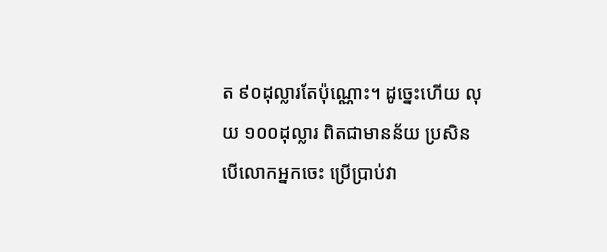ត ៩០ដុល្លារតែប៉ុណ្ណោះ។ ដូច្នេះហើយ លុយ ១០០ដុល្លារ ពិតជាមានន័យ ប្រសិនបើលោកអ្នកចេះ ប្រើប្រាប់វា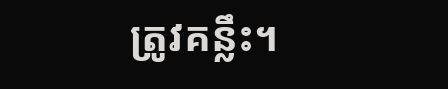ត្រូវគន្លឹះ។